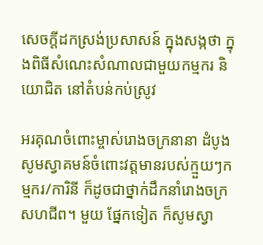សេចក្តីដកស្រង់ប្រសាសន៍ ក្នុងសង្កថា ក្នុងពិធីសំណេះសំណាលជាមួយកម្មករ និយោជិត នៅតំបន់កប់ស្រូវ

អរគុណចំពោះម្ចាស់រោងចក្រនានា ដំបូងសូមស្វាគមន៍ចំពោះវត្តមានរបស់ក្មួយៗកម្មករ/ការិនី ក៏ដូចជាថ្នាក់ដឹកនាំរោងចក្រសហជីព។ មួយ ផ្នែកទៀត ក៏សូមស្វា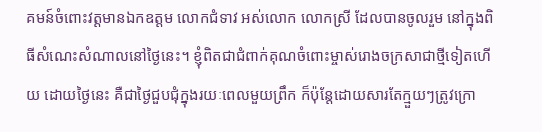គមន៍ចំពោះវត្តមានឯកឧត្តម លោកជំទាវ អស់លោក លោកស្រី ដែលបានចូលរួម នៅក្នុងពិធីសំណេះសំណាលនៅថ្ងៃនេះ។ ខ្ញុំពិតជាជំពាក់គុណចំពោះម្ចាស់រោងចក្រសាជាថ្មីទៀតហើយ ដោយថ្ងៃនេះ គឺជាថ្ងៃជួបជុំក្នុងរយៈពេលមួយព្រឹក ក៏ប៉ុន្តែដោយសារតែក្មួយៗត្រូវក្រោ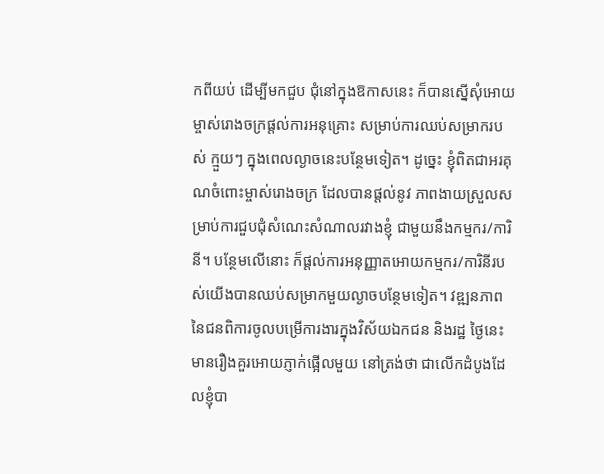កពីយប់ ដើម្បីមកជួប ជុំនៅក្នុងឱកាសនេះ ក៏បានស្នើសុំអោយម្ចាស់រោងចក្រផ្ដល់ការអនុគ្រោះ សម្រាប់ការឈប់សម្រាករបស់ ក្មួយៗ ក្នុងពេលល្ងាចនេះបន្ថែមទៀត។ ដូច្នេះ ខ្ញុំពិតជាអរគុណចំពោះម្ចាស់រោងចក្រ ដែលបានផ្ដល់នូវ ភាពងាយស្រួលសម្រាប់ការជួបជុំសំណេះសំណាលរវាងខ្ញុំ ជាមួយនឹងកម្មករ/ការិនី។ បន្ថែមលើនោះ ក៏ផ្ដល់ការអនុញ្ញាតអោយកម្មករ/ការិនីរបស់យើងបានឈប់សម្រាកមួយល្ងាចបន្ថែមទៀត។ វឌ្ឍនភាពនៃជនពិការចូលបម្រើការងារក្នុងវិស័យឯកជន និងរដ្ឋ ថ្ងៃនេះ មានរឿងគួរអោយភ្ញាក់ផ្អើលមួយ នៅត្រង់ថា ជាលើកដំបូងដែលខ្ញុំបា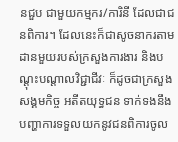នជួប ជាមួយកម្មករ/ការិនី ដែលជាជនពិការ។ ដែលនេះក៏ជាសូចនាករតាមដានមួយរបស់ក្រសួងការងារ និងបណ្ដុះបណ្ដាលវិជ្ជាជីវៈ ក៏ដូចជាក្រសួងសង្គមកិច្ច អតីតយុទ្ធជន ទាក់ទងនឹងបញ្ហាការទទួលយកនូវជនពិការចូល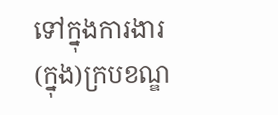ទៅក្នុងការងារ (ក្នុង)ក្របខណ្ឌ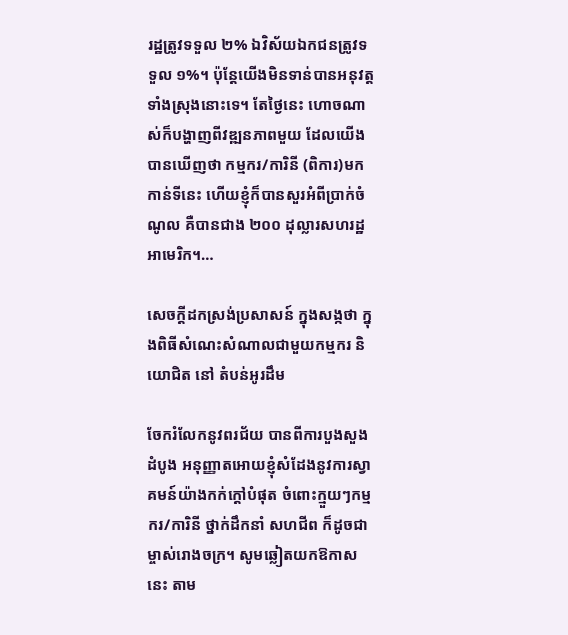រដ្ឋត្រូវទទួល ២% ឯវិស័យឯកជនត្រូវទទួល ១%។ ប៉ុន្តែយើងមិនទាន់បានអនុវត្តទាំងស្រុងនោះទេ។ តែថ្ងៃនេះ ហោចណាស់ក៏បង្ហាញពីវឌ្ឍនភាពមួយ ដែលយើងបានឃើញថា កម្មករ/ការិនី (ពិការ)មកកាន់ទីនេះ ហើយខ្ញុំក៏បានសួរអំពីប្រាក់ចំណូល គឺបានជាង ២០០ ដុល្លារសហរដ្ឋអាមេរិក។…

សេចក្តីដកស្រង់ប្រសាសន៍ ក្នុងសង្កថា ក្នុងពិធីសំណេះសំណាលជាមួយកម្មករ និយោជិត នៅ តំបន់អូរដឹម

ចែករំលែកនូវពរជ័យ បានពីការបួងសួង ដំបូង អនុញ្ញាតអោយខ្ញុំសំដែងនូវការស្វាគមន៍យ៉ាងកក់ក្ដៅបំផុត ចំពោះក្មួយៗកម្មករ/ការិនី ថ្នាក់ដឹកនាំ សហជីព ក៏ដូចជាម្ចាស់រោងចក្រ។ សូមឆ្លៀតយកឱកាសនេះ តាម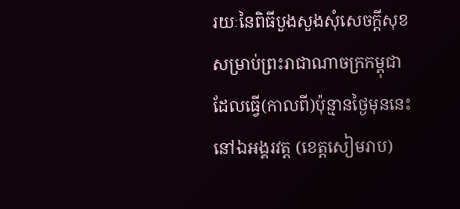រយៈនៃពិធីបួងសួងសុំសេចក្ដីសុខ សម្រាប់ព្រះរាជាណាចក្រកម្ពុជា ដែលធ្វើ(កាលពី)ប៉ុន្មានថ្ងៃមុននេះ នៅឯអង្គរវត្ត (ខេត្តសៀមរាប)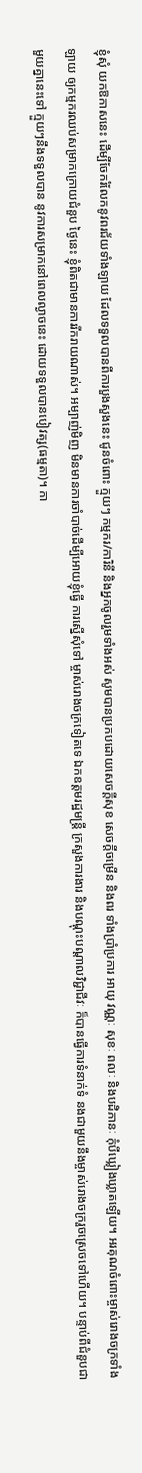ខ្ញុំសុំ យកឱកាសនេះ ដើម្បីចែករំលែកនូវពរជ័យទាំងឡាយ ដែលទទួលបានពីការបួងសួងនេះ ជូនចំពោះ ក្មួយៗ កម្មករ/ការិនី និងអ្នកចូលរួមទាំងអស់ សូមបានប្រកបដោយសេចក្ដីសុខ សេចក្ដីចម្រើន និងពរ ទាំងប្រាំប្រការ អាយុ វណ្ណៈ សុខៈ ពលៈ និងបដិភានៈ កុំបីឃ្លៀងឃ្លាតឡើយ។ អរគុណចំពោះម្ចាស់រោងចក្រទាំងឡាយ ឲ្យកម្មករឈប់សម្រាកក្រោយជំនួប ថ្ងៃនេះ ខ្ញុំពិតជាមានការរីករាយណាស់។ អម្បាញ់មិញ មិនមានការចាំបាច់ដើម្បីអោយខ្ញុំធ្វើ ការស្នើសុំទៅ ម្ចាស់រោងចក្រទៀតទេ ឯកឧត្តមរដ្ឋមន្រ្តី ក្រសួងការងារ និងបណ្ដុះបណ្ដាលវិជ្ជាជីវៈ ក៏បានធ្វើការទំនាក់ទំ នងជាមួយនឹងម្ចាស់រោងចក្ររួចស្រេចទៅហើយ។ បន្ទាប់ពីជំនួបជាមួយគ្នានេះទៅ ក្មួយៗនឹងទទួលបាន នូវការសម្រាកនៅពេលល្ងាចនេះ ដោយទទួលបានបៀវត្ស(ធម្មតា)។ កា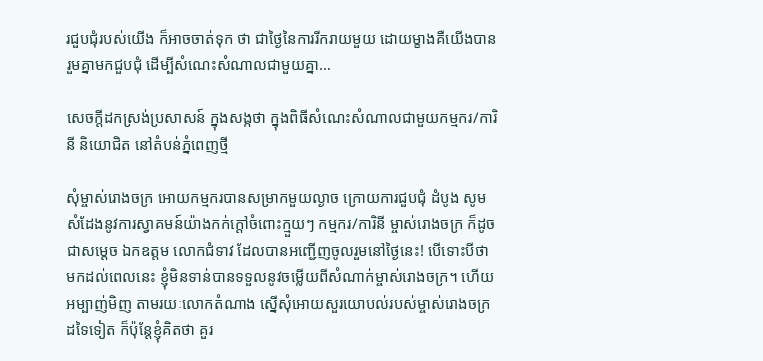រជួបជុំរបស់យើង ក៏អាចចាត់ទុក ថា ជាថ្ងៃនៃការរីករាយមួយ ដោយម្ខាងគឺយើងបានរួមគ្នាមកជួបជុំ ដើម្បីសំណេះសំណាលជាមួយគ្នា…

សេចក្តីដកស្រង់ប្រសាសន៍ ក្នុងសង្កថា ក្នុងពិធីសំណេះសំណាលជាមួយកម្មករ/ការិនី និយោជិត នៅតំបន់ភ្នំពេញថ្មី

សុំម្ចាស់រោងចក្រ អោយកម្មករបានសម្រាកមួយល្ងាច ក្រោយការជួបជុំ ដំបូង សូមសំដែងនូវការស្វាគមន៍យ៉ាងកក់ក្ដៅចំពោះក្មួយៗ កម្មករ/ការិនី ម្ចាស់រោងចក្រ ក៏ដូចជាសម្ដេច ឯកឧត្តម លោកជំទាវ ដែលបានអញ្ជើញចូលរួមនៅថ្ងៃនេះ! បើទោះបីថា មកដល់ពេលនេះ ខ្ញុំមិនទាន់បានទទួលនូវចម្លើយពីសំណាក់ម្ចាស់រោងចក្រ។ ហើយអម្បាញ់មិញ តាមរយៈលោកតំណាង ស្នើសុំអោយសួរយោបល់របស់ម្ចាស់រោងចក្រដទៃទៀត ក៏ប៉ុន្តែខ្ញុំគិតថា គួរ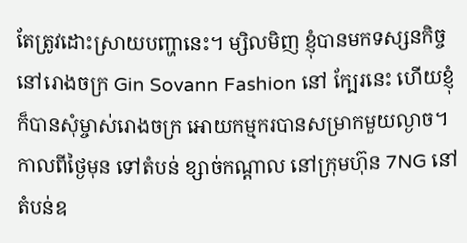តែត្រូវដោះស្រាយបញ្ហានេះ។ ម្សិលមិញ ខ្ញុំបានមកទស្សនកិច្ចនៅរោងចក្រ Gin Sovann Fashion នៅ ក្បែរនេះ ហើយខ្ញុំក៏បានសុំម្ចាស់រោងចក្រ អោយកម្មករបានសម្រាកមួយល្ងាច។ កាលពីថ្ងៃមុន ទៅតំបន់ ខ្សាច់កណ្ដាល នៅក្រុមហ៊ុន 7NG នៅតំបន់ឧ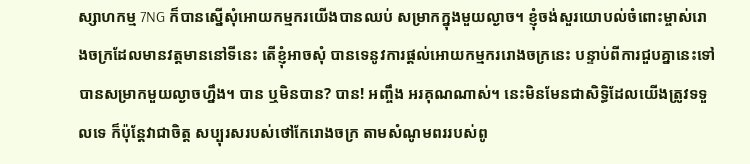ស្សាហកម្ម 7NG ក៏បានស្នើសុំអោយកម្មករយើងបានឈប់ សម្រាកក្នុងមួយល្ងាច។ ខ្ញុំចង់សួរយោបល់ចំពោះម្ចាស់រោងចក្រដែលមានវត្តមាននៅទីនេះ តើខ្ញុំអាចសុំ បានទេនូវការផ្ដល់អោយកម្មកររោងចក្រនេះ បន្ទាប់ពីការជួបគ្នានេះទៅ បានសម្រាកមួយល្ងាចហ្នឹង។ បាន ឬមិនបាន? បាន! អញ្ចឹង អរគុណណាស់។ នេះមិនមែនជាសិទ្ធិដែលយើងត្រូវទទួលទេ ក៏ប៉ុន្តែវាជាចិត្ត សប្បុរសរបស់ថៅកែរោងចក្រ តាមសំណូមពររបស់ពូ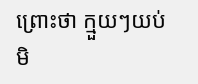ព្រោះថា ក្មួយៗយប់មិ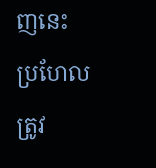ញនេះ ប្រហែលត្រូវ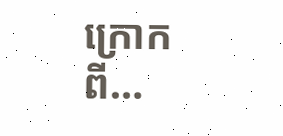ក្រោកពី…